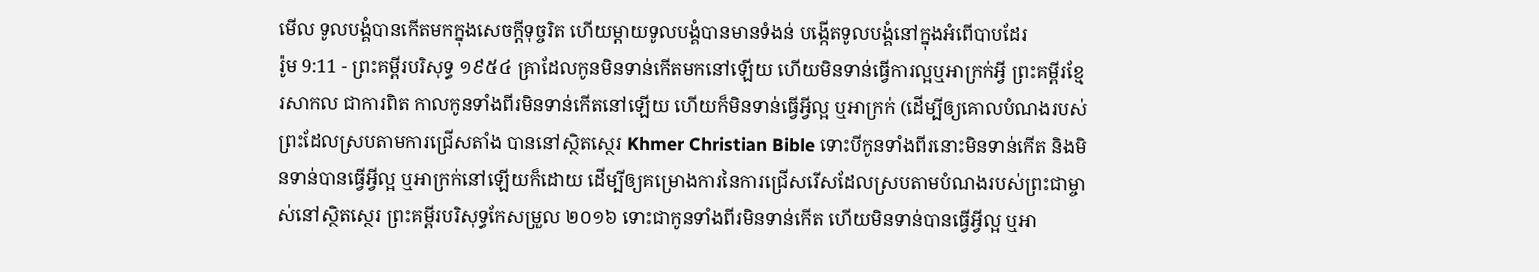មើល ទូលបង្គំបានកើតមកក្នុងសេចក្ដីទុច្ចរិត ហើយម្តាយទូលបង្គំបានមានទំងន់ បង្កើតទូលបង្គំនៅក្នុងអំពើបាបដែរ
រ៉ូម 9:11 - ព្រះគម្ពីរបរិសុទ្ធ ១៩៥៤ គ្រាដែលកូនមិនទាន់កើតមកនៅឡើយ ហើយមិនទាន់ធ្វើការល្អឬអាក្រក់អ្វី ព្រះគម្ពីរខ្មែរសាកល ជាការពិត កាលកូនទាំងពីរមិនទាន់កើតនៅឡើយ ហើយក៏មិនទាន់ធ្វើអ្វីល្អ ឬអាក្រក់ (ដើម្បីឲ្យគោលបំណងរបស់ព្រះដែលស្របតាមការជ្រើសតាំង បាននៅស្ថិតស្ថេរ Khmer Christian Bible ទោះបីកូនទាំងពីរនោះមិនទាន់កើត និងមិនទាន់បានធ្វើអ្វីល្អ ឬអាក្រក់នៅឡើយក៏ដោយ ដើម្បីឲ្យគម្រោងការនៃការជ្រើសរើសដែលស្របតាមបំណងរបស់ព្រះជាម្ចាស់នៅស្ថិតស្ថេរ ព្រះគម្ពីរបរិសុទ្ធកែសម្រួល ២០១៦ ទោះជាកូនទាំងពីរមិនទាន់កើត ហើយមិនទាន់បានធ្វើអ្វីល្អ ឬអា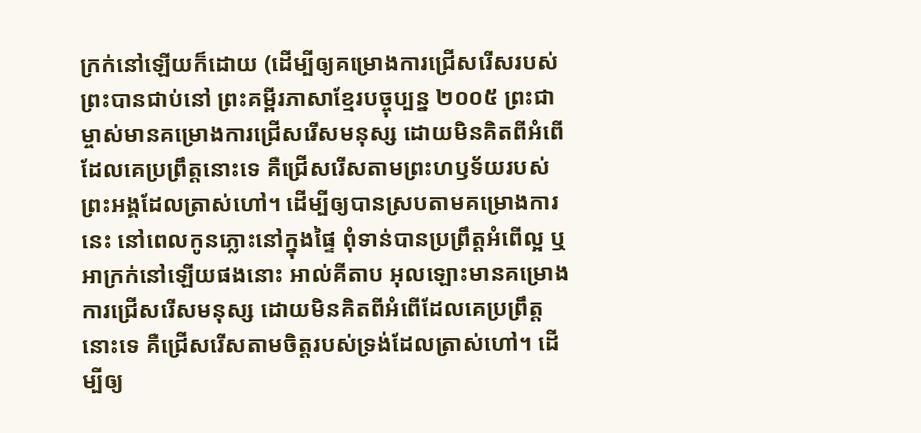ក្រក់នៅឡើយក៏ដោយ (ដើម្បីឲ្យគម្រោងការជ្រើសរើសរបស់ព្រះបានជាប់នៅ ព្រះគម្ពីរភាសាខ្មែរបច្ចុប្បន្ន ២០០៥ ព្រះជាម្ចាស់មានគម្រោងការជ្រើសរើសមនុស្ស ដោយមិនគិតពីអំពើដែលគេប្រព្រឹត្តនោះទេ គឺជ្រើសរើសតាមព្រះហឫទ័យរបស់ព្រះអង្គដែលត្រាស់ហៅ។ ដើម្បីឲ្យបានស្របតាមគម្រោងការនេះ នៅពេលកូនភ្លោះនៅក្នុងផ្ទៃ ពុំទាន់បានប្រព្រឹត្តអំពើល្អ ឬអាក្រក់នៅឡើយផងនោះ អាល់គីតាប អុលឡោះមានគម្រោងការជ្រើសរើសមនុស្ស ដោយមិនគិតពីអំពើដែលគេប្រព្រឹត្ដនោះទេ គឺជ្រើសរើសតាមចិត្តរបស់ទ្រង់ដែលត្រាស់ហៅ។ ដើម្បីឲ្យ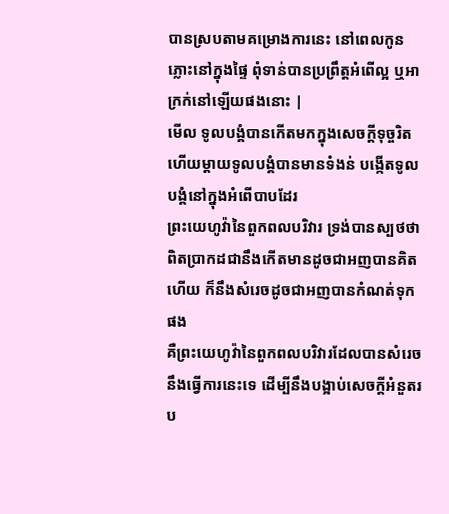បានស្របតាមគម្រោងការនេះ នៅពេលកូនភ្លោះនៅក្នុងផ្ទៃ ពុំទាន់បានប្រព្រឹត្ដអំពើល្អ ឬអាក្រក់នៅឡើយផងនោះ |
មើល ទូលបង្គំបានកើតមកក្នុងសេចក្ដីទុច្ចរិត ហើយម្តាយទូលបង្គំបានមានទំងន់ បង្កើតទូលបង្គំនៅក្នុងអំពើបាបដែរ
ព្រះយេហូវ៉ានៃពួកពលបរិវារ ទ្រង់បានស្បថថា ពិតប្រាកដជានឹងកើតមានដូចជាអញបានគិតហើយ ក៏នឹងសំរេចដូចជាអញបានកំណត់ទុកផង
គឺព្រះយេហូវ៉ានៃពួកពលបរិវារដែលបានសំរេចនឹងធ្វើការនេះទេ ដើម្បីនឹងបង្អាប់សេចក្ដីអំនួតរប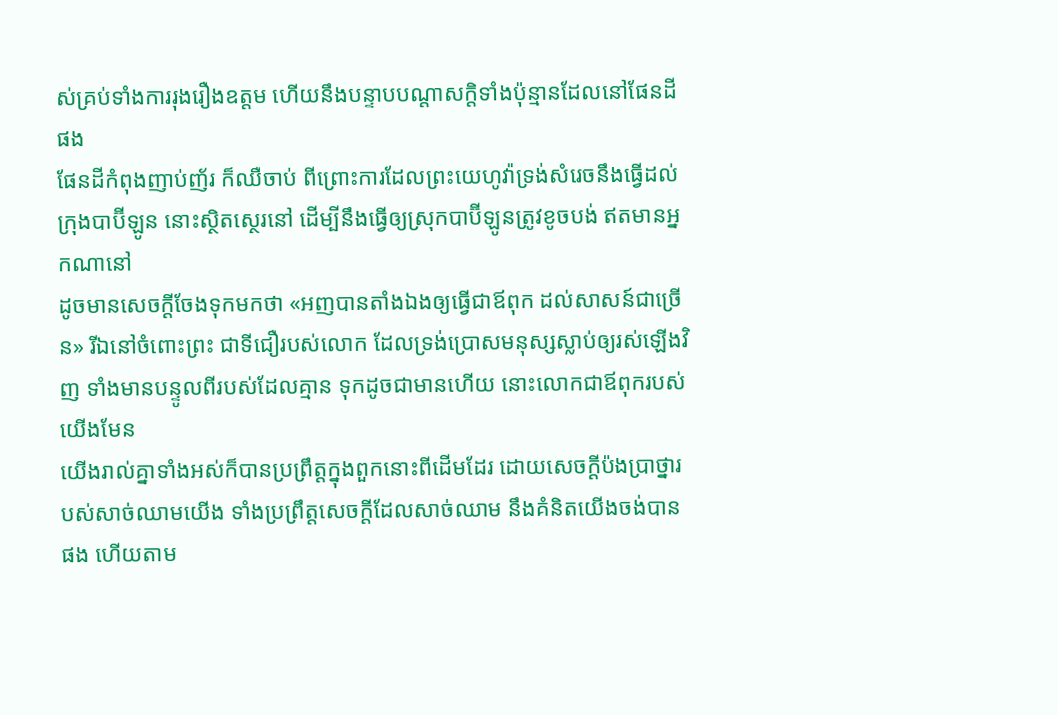ស់គ្រប់ទាំងការរុងរឿងឧត្តម ហើយនឹងបន្ទាបបណ្តាសក្តិទាំងប៉ុន្មានដែលនៅផែនដីផង
ផែនដីកំពុងញាប់ញ័រ ក៏ឈឺចាប់ ពីព្រោះការដែលព្រះយេហូវ៉ាទ្រង់សំរេចនឹងធ្វើដល់ក្រុងបាប៊ីឡូន នោះស្ថិតស្ថេរនៅ ដើម្បីនឹងធ្វើឲ្យស្រុកបាប៊ីឡូនត្រូវខូចបង់ ឥតមានអ្នកណានៅ
ដូចមានសេចក្ដីចែងទុកមកថា «អញបានតាំងឯងឲ្យធ្វើជាឪពុក ដល់សាសន៍ជាច្រើន» រីឯនៅចំពោះព្រះ ជាទីជឿរបស់លោក ដែលទ្រង់ប្រោសមនុស្សស្លាប់ឲ្យរស់ឡើងវិញ ទាំងមានបន្ទូលពីរបស់ដែលគ្មាន ទុកដូចជាមានហើយ នោះលោកជាឪពុករបស់យើងមែន
យើងរាល់គ្នាទាំងអស់ក៏បានប្រព្រឹត្តក្នុងពួកនោះពីដើមដែរ ដោយសេចក្ដីប៉ងប្រាថ្នារបស់សាច់ឈាមយើង ទាំងប្រព្រឹត្តសេចក្ដីដែលសាច់ឈាម នឹងគំនិតយើងចង់បានផង ហើយតាម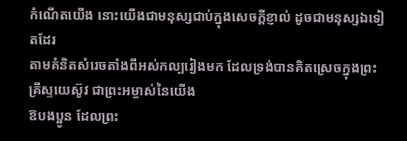កំណើតយើង នោះយើងជាមនុស្សជាប់ក្នុងសេចក្ដីខ្ញាល់ ដូចជាមនុស្សឯទៀតដែរ
តាមគំនិតសំរេចតាំងពីអស់កល្បរៀងមក ដែលទ្រង់បានគិតស្រេចក្នុងព្រះគ្រីស្ទយេស៊ូវ ជាព្រះអម្ចាស់នៃយើង
ឱបងប្អូន ដែលព្រះ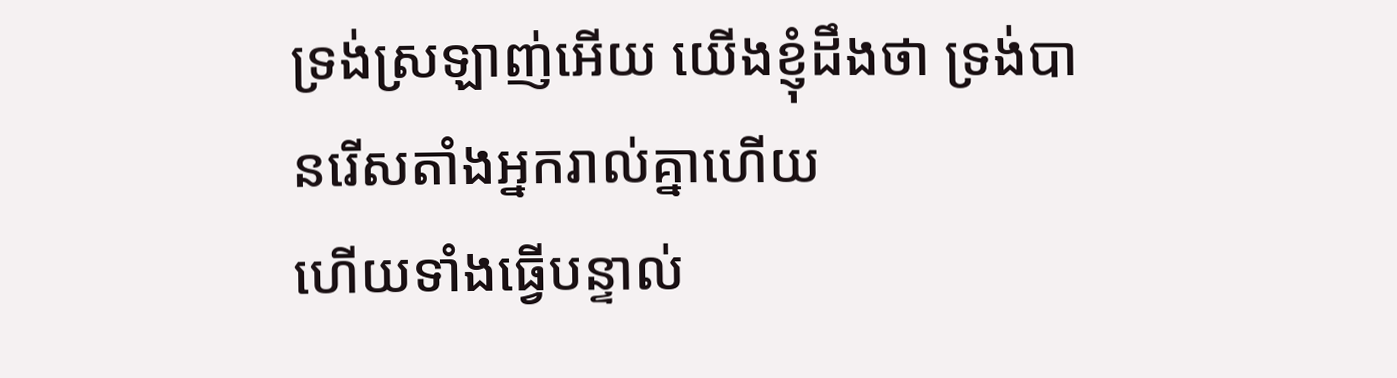ទ្រង់ស្រឡាញ់អើយ យើងខ្ញុំដឹងថា ទ្រង់បានរើសតាំងអ្នករាល់គ្នាហើយ
ហើយទាំងធ្វើបន្ទាល់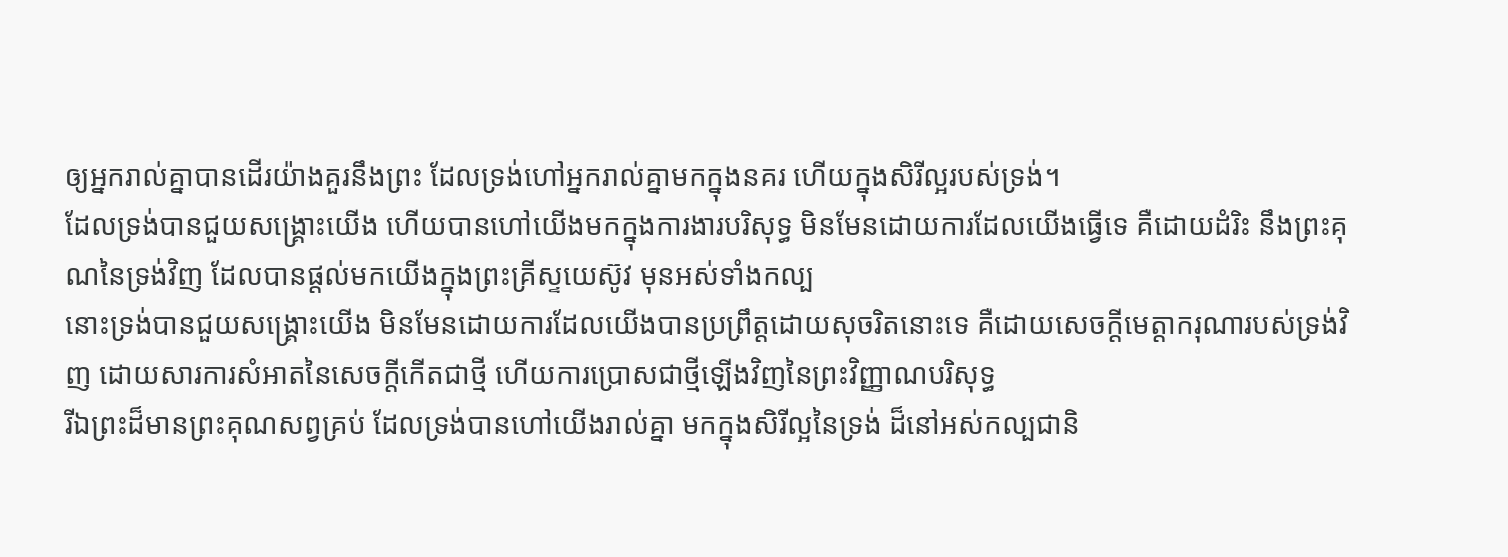ឲ្យអ្នករាល់គ្នាបានដើរយ៉ាងគួរនឹងព្រះ ដែលទ្រង់ហៅអ្នករាល់គ្នាមកក្នុងនគរ ហើយក្នុងសិរីល្អរបស់ទ្រង់។
ដែលទ្រង់បានជួយសង្គ្រោះយើង ហើយបានហៅយើងមកក្នុងការងារបរិសុទ្ធ មិនមែនដោយការដែលយើងធ្វើទេ គឺដោយដំរិះ នឹងព្រះគុណនៃទ្រង់វិញ ដែលបានផ្តល់មកយើងក្នុងព្រះគ្រីស្ទយេស៊ូវ មុនអស់ទាំងកល្ប
នោះទ្រង់បានជួយសង្គ្រោះយើង មិនមែនដោយការដែលយើងបានប្រព្រឹត្តដោយសុចរិតនោះទេ គឺដោយសេចក្ដីមេត្តាករុណារបស់ទ្រង់វិញ ដោយសារការសំអាតនៃសេចក្ដីកើតជាថ្មី ហើយការប្រោសជាថ្មីឡើងវិញនៃព្រះវិញ្ញាណបរិសុទ្ធ
រីឯព្រះដ៏មានព្រះគុណសព្វគ្រប់ ដែលទ្រង់បានហៅយើងរាល់គ្នា មកក្នុងសិរីល្អនៃទ្រង់ ដ៏នៅអស់កល្បជានិ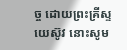ច្ច ដោយព្រះគ្រីស្ទយេស៊ូវ នោះសូម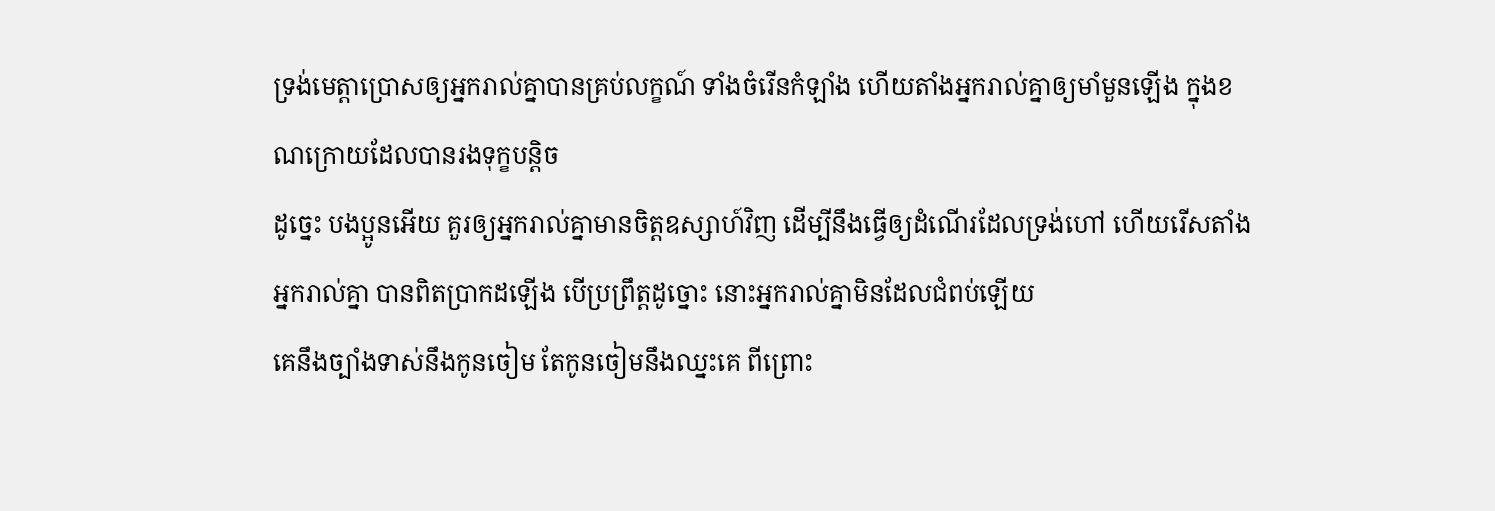ទ្រង់មេត្តាប្រោសឲ្យអ្នករាល់គ្នាបានគ្រប់លក្ខណ៍ ទាំងចំរើនកំឡាំង ហើយតាំងអ្នករាល់គ្នាឲ្យមាំមួនឡើង ក្នុងខណក្រោយដែលបានរងទុក្ខបន្តិច
ដូច្នេះ បងប្អូនអើយ គួរឲ្យអ្នករាល់គ្នាមានចិត្តឧស្សាហ៍វិញ ដើម្បីនឹងធ្វើឲ្យដំណើរដែលទ្រង់ហៅ ហើយរើសតាំងអ្នករាល់គ្នា បានពិតប្រាកដឡើង បើប្រព្រឹត្តដូច្នោះ នោះអ្នករាល់គ្នាមិនដែលជំពប់ឡើយ
គេនឹងច្បាំងទាស់នឹងកូនចៀម តែកូនចៀមនឹងឈ្នះគេ ពីព្រោះ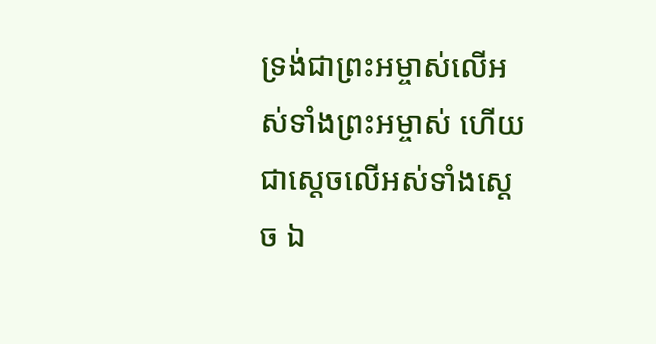ទ្រង់ជាព្រះអម្ចាស់លើអស់ទាំងព្រះអម្ចាស់ ហើយជាស្តេចលើអស់ទាំងស្តេច ឯ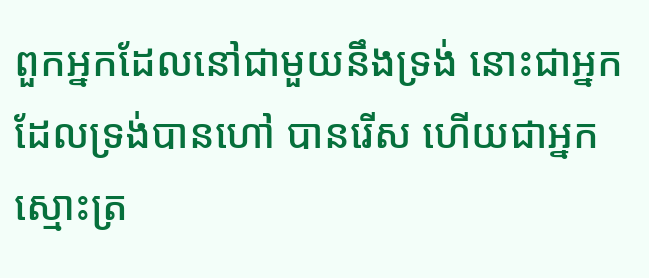ពួកអ្នកដែលនៅជាមួយនឹងទ្រង់ នោះជាអ្នកដែលទ្រង់បានហៅ បានរើស ហើយជាអ្នកស្មោះត្រ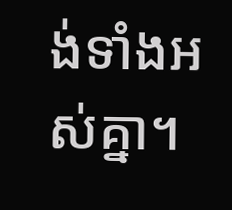ង់ទាំងអស់គ្នា។